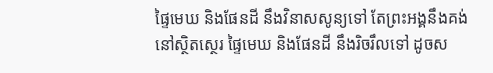ផ្ទៃមេឃ និងផែនដី នឹងវិនាសសូន្យទៅ តែព្រះអង្គនឹងគង់នៅស្ថិតស្ថេរ ផ្ទៃមេឃ និងផែនដី នឹងរិចរឹលទៅ ដូចស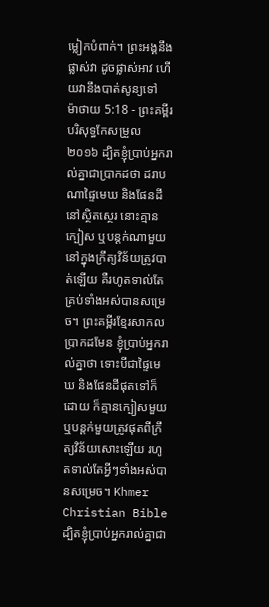ម្លៀកបំពាក់។ ព្រះអង្គនឹងផ្លាស់វា ដូចផ្លាស់អាវ ហើយវានឹងបាត់សូន្យទៅ
ម៉ាថាយ 5:18 - ព្រះគម្ពីរបរិសុទ្ធកែសម្រួល ២០១៦ ដ្បិតខ្ញុំប្រាប់អ្នករាល់គ្នាជាប្រាកដថា ដរាបណាផ្ទៃមេឃ និងផែនដីនៅស្ថិតស្ថេរ នោះគ្មានក្បៀស ឬបន្តក់ណាមួយនៅក្នុងក្រឹត្យវិន័យត្រូវបាត់ឡើយ គឺរហូតទាល់តែគ្រប់ទាំងអស់បានសម្រេច។ ព្រះគម្ពីរខ្មែរសាកល ប្រាកដមែន ខ្ញុំប្រាប់អ្នករាល់គ្នាថា ទោះបីជាផ្ទៃមេឃ និងផែនដីផុតទៅក៏ដោយ ក៏គ្មានក្បៀសមួយ ឬបន្តក់មួយត្រូវផុតពីក្រឹត្យវិន័យសោះឡើយ រហូតទាល់តែអ្វីៗទាំងអស់បានសម្រេច។ Khmer Christian Bible ដ្បិតខ្ញុំប្រាប់អ្នករាល់គ្នាជា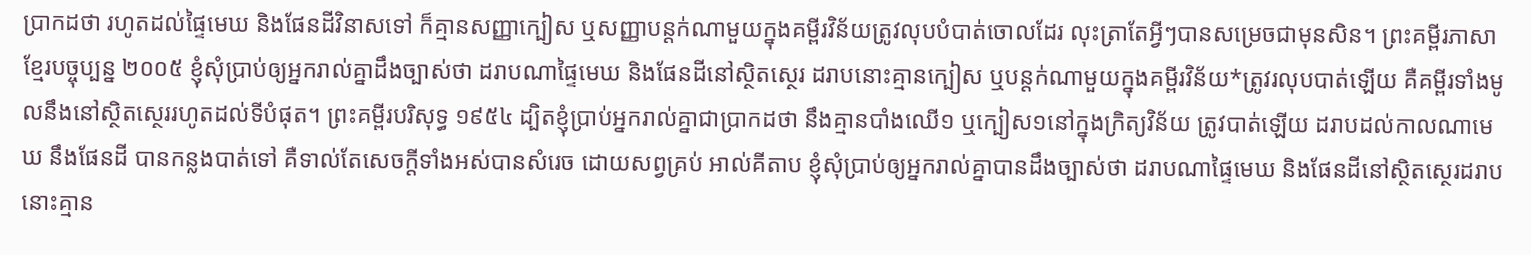ប្រាកដថា រហូតដល់ផ្ទៃមេឃ និងផែនដីវិនាសទៅ ក៏គ្មានសញ្ញាក្បៀស ឬសញ្ញាបន្តក់ណាមួយក្នុងគម្ពីរវិន័យត្រូវលុបបំបាត់ចោលដែរ លុះត្រាតែអ្វីៗបានសម្រេចជាមុនសិន។ ព្រះគម្ពីរភាសាខ្មែរបច្ចុប្បន្ន ២០០៥ ខ្ញុំសុំប្រាប់ឲ្យអ្នករាល់គ្នាដឹងច្បាស់ថា ដរាបណាផ្ទៃមេឃ និងផែនដីនៅស្ថិតស្ថេរ ដរាបនោះគ្មានក្បៀស ឬបន្តក់ណាមួយក្នុងគម្ពីរវិន័យ*ត្រូវរលុបបាត់ឡើយ គឺគម្ពីរទាំងមូលនឹងនៅស្ថិតស្ថេររហូតដល់ទីបំផុត។ ព្រះគម្ពីរបរិសុទ្ធ ១៩៥៤ ដ្បិតខ្ញុំប្រាប់អ្នករាល់គ្នាជាប្រាកដថា នឹងគ្មានបាំងឈើ១ ឬក្បៀស១នៅក្នុងក្រិត្យវិន័យ ត្រូវបាត់ឡើយ ដរាបដល់កាលណាមេឃ នឹងផែនដី បានកន្លងបាត់ទៅ គឺទាល់តែសេចក្ដីទាំងអស់បានសំរេច ដោយសព្វគ្រប់ អាល់គីតាប ខ្ញុំសុំប្រាប់ឲ្យអ្នករាល់គ្នាបានដឹងច្បាស់ថា ដរាបណាផ្ទៃមេឃ និងផែនដីនៅស្ថិតស្ថេរដរាបនោះគ្មាន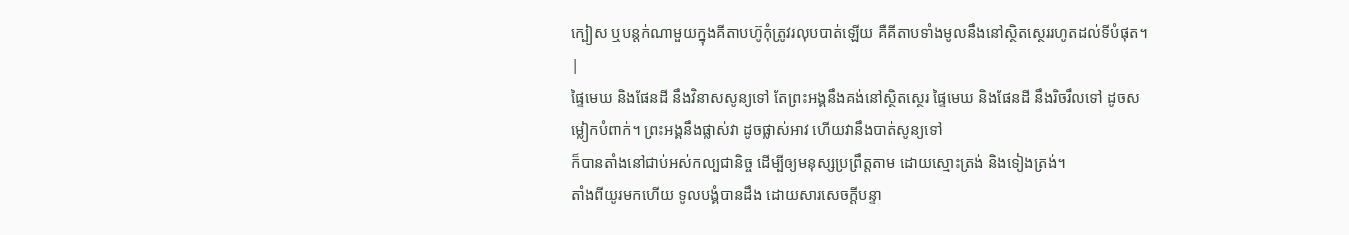ក្បៀស ឬបន្ដក់ណាមួយក្នុងគីតាបហ៊ូកុំត្រូវរលុបបាត់ឡើយ គឺគីតាបទាំងមូលនឹងនៅស្ថិតស្ថេររហូតដល់ទីបំផុត។ |
ផ្ទៃមេឃ និងផែនដី នឹងវិនាសសូន្យទៅ តែព្រះអង្គនឹងគង់នៅស្ថិតស្ថេរ ផ្ទៃមេឃ និងផែនដី នឹងរិចរឹលទៅ ដូចសម្លៀកបំពាក់។ ព្រះអង្គនឹងផ្លាស់វា ដូចផ្លាស់អាវ ហើយវានឹងបាត់សូន្យទៅ
ក៏បានតាំងនៅជាប់អស់កល្បជានិច្ច ដើម្បីឲ្យមនុស្សប្រព្រឹត្តតាម ដោយស្មោះត្រង់ និងទៀងត្រង់។
តាំងពីយូរមកហើយ ទូលបង្គំបានដឹង ដោយសារសេចក្ដីបន្ទា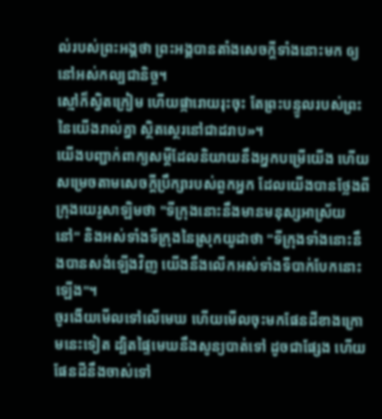ល់របស់ព្រះអង្គថា ព្រះអង្គបានតាំងសេចក្ដីទាំងនោះមក ឲ្យនៅអស់កល្បជានិច្ច។
ស្មៅក៏ស្វិតក្រៀម ហើយផ្ការោយរុះចុះ តែព្រះបន្ទូលរបស់ព្រះនៃយើងរាល់គ្នា ស្ថិតស្ថេរនៅជាដរាប»។
យើងបញ្ជាក់ពាក្យសម្ដីដែលនិយាយនឹងអ្នកបម្រើយើង ហើយសម្រេចតាមសេចក្ដីប្រឹក្សារបស់ពួកអ្នក ដែលយើងបានថ្លែងពីក្រុងយេរូសាឡិមថា "ទីក្រុងនោះនឹងមានមនុស្សអាស្រ័យនៅ" និងអស់ទាំងទីក្រុងនៃស្រុកយូដាថា "ទីក្រុងទាំងនោះនឹងបានសង់ឡើងវិញ យើងនឹងលើកអស់ទាំងទីបាក់បែកនោះឡើង"។
ចូរងើយមើលទៅលើមេឃ ហើយមើលចុះមកផែនដីខាងក្រោមនេះទៀត ដ្បិតផ្ទៃមេឃនឹងសូន្យបាត់ទៅ ដូចជាផ្សែង ហើយផែនដីនឹងចាស់ទៅ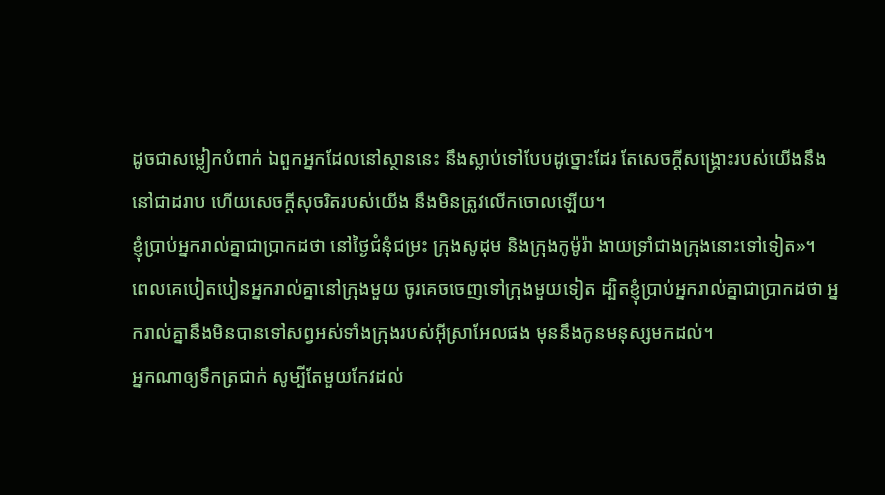ដូចជាសម្លៀកបំពាក់ ឯពួកអ្នកដែលនៅស្ថាននេះ នឹងស្លាប់ទៅបែបដូច្នោះដែរ តែសេចក្ដីសង្គ្រោះរបស់យើងនឹងនៅជាដរាប ហើយសេចក្ដីសុចរិតរបស់យើង នឹងមិនត្រូវលើកចោលឡើយ។
ខ្ញុំប្រាប់អ្នករាល់គ្នាជាប្រាកដថា នៅថ្ងៃជំនុំជម្រះ ក្រុងសូដុម និងក្រុងកូម៉ូរ៉ា ងាយទ្រាំជាងក្រុងនោះទៅទៀត»។
ពេលគេបៀតបៀនអ្នករាល់គ្នានៅក្រុងមួយ ចូរគេចចេញទៅក្រុងមួយទៀត ដ្បិតខ្ញុំប្រាប់អ្នករាល់គ្នាជាប្រាកដថា អ្នករាល់គ្នានឹងមិនបានទៅសព្វអស់ទាំងក្រុងរបស់អ៊ីស្រាអែលផង មុននឹងកូនមនុស្សមកដល់។
អ្នកណាឲ្យទឹកត្រជាក់ សូម្បីតែមួយកែវដល់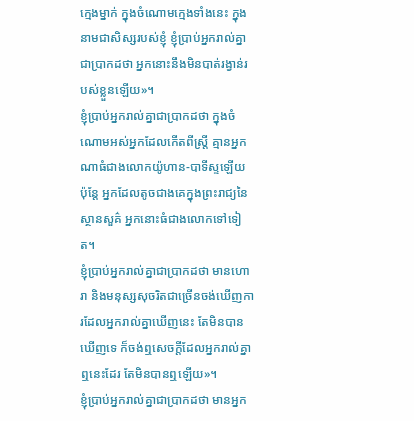ក្មេងម្នាក់ ក្នុងចំណោមក្មេងទាំងនេះ ក្នុងនាមជាសិស្សរបស់ខ្ញុំ ខ្ញុំប្រាប់អ្នករាល់គ្នាជាប្រាកដថា អ្នកនោះនឹងមិនបាត់រង្វាន់របស់ខ្លួនឡើយ»។
ខ្ញុំប្រាប់អ្នករាល់គ្នាជាប្រាកដថា ក្នុងចំណោមអស់អ្នកដែលកើតពីស្ត្រី គ្មានអ្នកណាធំជាងលោកយ៉ូហាន-បាទីស្ទឡើយ ប៉ុន្តែ អ្នកដែលតូចជាងគេក្នុងព្រះរាជ្យនៃស្ថានសួគ៌ អ្នកនោះធំជាងលោកទៅទៀត។
ខ្ញុំប្រាប់អ្នករាល់គ្នាជាប្រាកដថា មានហោរា និងមនុស្សសុចរិតជាច្រើនចង់ឃើញការដែលអ្នករាល់គ្នាឃើញនេះ តែមិនបានឃើញទេ ក៏ចង់ឮសេចក្តីដែលអ្នករាល់គ្នាឮនេះដែរ តែមិនបានឮឡើយ»។
ខ្ញុំប្រាប់អ្នករាល់គ្នាជាប្រាកដថា មានអ្នក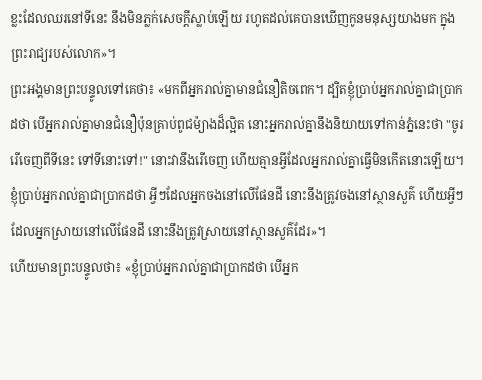ខ្លះដែលឈរនៅទីនេះ នឹងមិនភ្លក់សេចក្តីស្លាប់ឡើយ រហូតដល់គេបានឃើញកូនមនុស្សយាងមក ក្នុងព្រះរាជ្យរបស់លោក»។
ព្រះអង្គមានព្រះបន្ទូលទៅគេថា៖ «មកពីអ្នករាល់គ្នាមានជំនឿតិចពេក។ ដ្បិតខ្ញុំប្រាប់អ្នករាល់គ្នាជាប្រាកដថា បើអ្នករាល់គ្នាមានជំនឿប៉ុនគ្រាប់ពូជម៉្យាងដ៏ល្អិត នោះអ្នករាល់គ្នានឹងនិយាយទៅកាន់ភ្នំនេះថា "ចូររើចេញពីទីនេះ ទៅទីនោះទៅ!" នោះវានឹងរើចេញ ហើយគ្មានអ្វីដែលអ្នករាល់គ្នាធ្វើមិនកើតនោះឡើយ។
ខ្ញុំប្រាប់អ្នករាល់គ្នាជាប្រាកដថា អ្វីៗដែលអ្នកចងនៅលើផែនដី នោះនឹងត្រូវចងនៅស្ថានសួគ៌ ហើយអ្វីៗដែលអ្នកស្រាយនៅលើផែនដី នោះនឹងត្រូវស្រាយនៅស្ថានសួគ៌ដែរ»។
ហើយមានព្រះបន្ទូលថា៖ «ខ្ញុំប្រាប់អ្នករាល់គ្នាជាប្រាកដថា បើអ្នក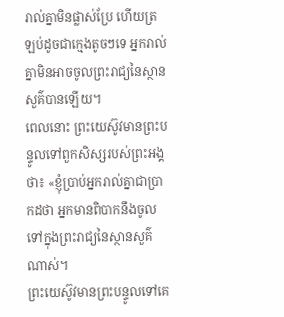រាល់គ្នាមិនផ្លាស់ប្រែ ហើយត្រឡប់ដូចជាក្មេងតូចៗទេ អ្នករាល់គ្នាមិនអាចចូលព្រះរាជ្យនៃស្ថានសួគ៌បានឡើយ។
ពេលនោះ ព្រះយេស៊ូវមានព្រះបន្ទូលទៅពួកសិស្សរបស់ព្រះអង្គថា៖ «ខ្ញុំប្រាប់អ្នករាល់គ្នាជាប្រាកដថា អ្នកមានពិបាកនឹងចូលទៅក្នុងព្រះរាជ្យនៃស្ថានសួគ៌ណាស់។
ព្រះយេស៊ូវមានព្រះបន្ទូលទៅគេ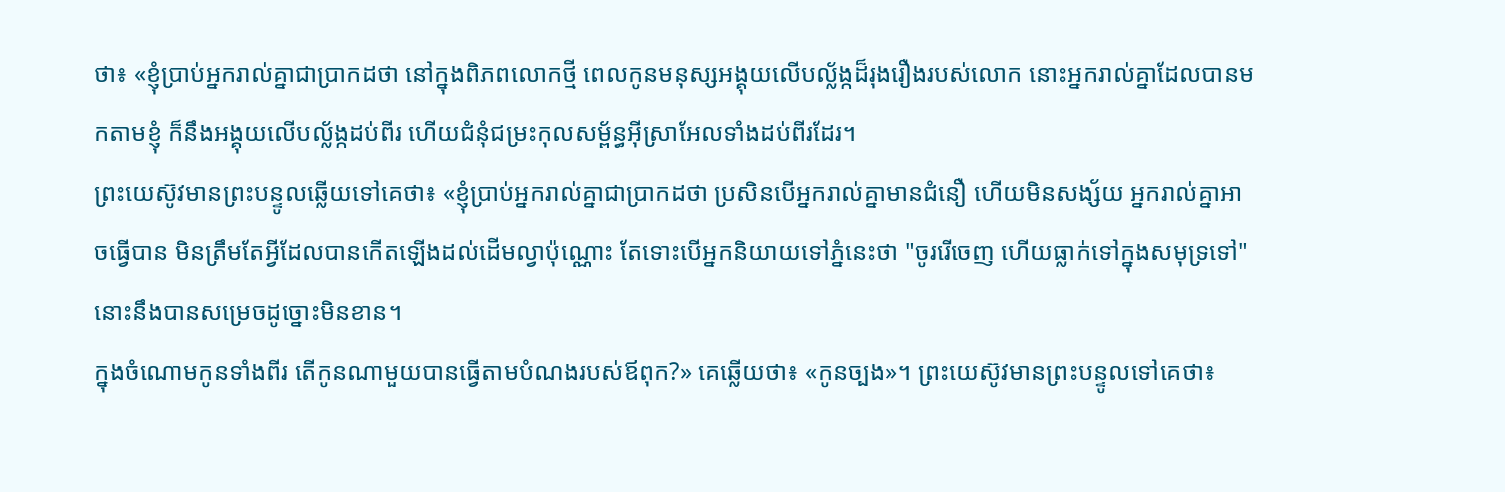ថា៖ «ខ្ញុំប្រាប់អ្នករាល់គ្នាជាប្រាកដថា នៅក្នុងពិភពលោកថ្មី ពេលកូនមនុស្សអង្គុយលើបល្ល័ង្កដ៏រុងរឿងរបស់លោក នោះអ្នករាល់គ្នាដែលបានមកតាមខ្ញុំ ក៏នឹងអង្គុយលើបល្ល័ង្កដប់ពីរ ហើយជំនុំជម្រះកុលសម្ព័ន្ធអ៊ីស្រាអែលទាំងដប់ពីរដែរ។
ព្រះយេស៊ូវមានព្រះបន្ទូលឆ្លើយទៅគេថា៖ «ខ្ញុំប្រាប់អ្នករាល់គ្នាជាប្រាកដថា ប្រសិនបើអ្នករាល់គ្នាមានជំនឿ ហើយមិនសង្ស័យ អ្នករាល់គ្នាអាចធ្វើបាន មិនត្រឹមតែអ្វីដែលបានកើតឡើងដល់ដើមល្វាប៉ុណ្ណោះ តែទោះបើអ្នកនិយាយទៅភ្នំនេះថា "ចូររើចេញ ហើយធ្លាក់ទៅក្នុងសមុទ្រទៅ" នោះនឹងបានសម្រេចដូច្នោះមិនខាន។
ក្នុងចំណោមកូនទាំងពីរ តើកូនណាមួយបានធ្វើតាមបំណងរបស់ឪពុក?» គេឆ្លើយថា៖ «កូនច្បង»។ ព្រះយេស៊ូវមានព្រះបន្ទូលទៅគេថា៖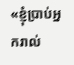«ខ្ញុំប្រាប់អ្នករាល់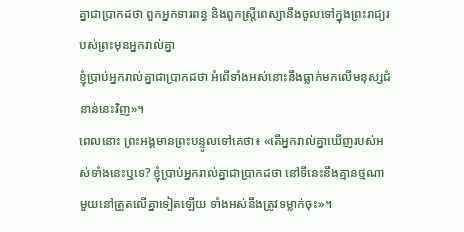គ្នាជាប្រាកដថា ពួកអ្នកទារពន្ធ និងពួកស្ត្រីពេស្យានឹងចូលទៅក្នុងព្រះរាជ្យរបស់ព្រះមុនអ្នករាល់គ្នា
ខ្ញុំប្រាប់អ្នករាល់គ្នាជាប្រាកដថា អំពើទាំងអស់នោះនឹងធ្លាក់មកលើមនុស្សជំនាន់នេះវិញ»។
ពេលនោះ ព្រះអង្គមានព្រះបន្ទូលទៅគេថា៖ «តើអ្នករាល់គ្នាឃើញរបស់អស់ទាំងនេះឬទេ? ខ្ញុំប្រាប់អ្នករាល់គ្នាជាប្រាកដថា នៅទីនេះនឹងគ្មានថ្មណាមួយនៅត្រួតលើគ្នាទៀតឡើយ ទាំងអស់នឹងត្រូវទម្លាក់ចុះ»។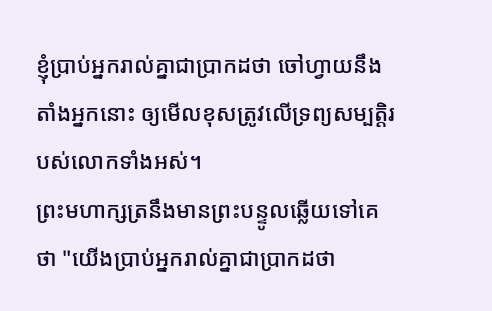ខ្ញុំប្រាប់អ្នករាល់គ្នាជាប្រាកដថា ចៅហ្វាយនឹងតាំងអ្នកនោះ ឲ្យមើលខុសត្រូវលើទ្រព្យសម្បត្តិរបស់លោកទាំងអស់។
ព្រះមហាក្សត្រនឹងមានព្រះបន្ទូលឆ្លើយទៅគេថា "យើងប្រាប់អ្នករាល់គ្នាជាប្រាកដថា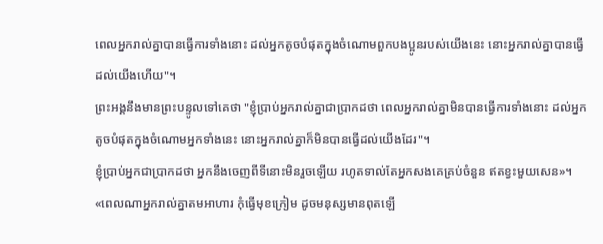ពេលអ្នករាល់គ្នាបានធ្វើការទាំងនោះ ដល់អ្នកតូចបំផុតក្នុងចំណោមពួកបងប្អូនរបស់យើងនេះ នោះអ្នករាល់គ្នាបានធ្វើដល់យើងហើយ"។
ព្រះអង្គនឹងមានព្រះបន្ទូលទៅគេថា "ខ្ញុំប្រាប់អ្នករាល់គ្នាជាប្រាកដថា ពេលអ្នករាល់គ្នាមិនបានធ្វើការទាំងនោះ ដល់អ្នកតូចបំផុតក្នុងចំណោមអ្នកទាំងនេះ នោះអ្នករាល់គ្នាក៏មិនបានធ្វើដល់យើងដែរ"។
ខ្ញុំប្រាប់អ្នកជាប្រាកដថា អ្នកនឹងចេញពីទីនោះមិនរួចឡើយ រហូតទាល់តែអ្នកសងគេគ្រប់ចំនួន ឥតខ្វះមួយសេន»។
«ពេលណាអ្នករាល់គ្នាតមអាហារ កុំធ្វើមុខក្រៀម ដូចមនុស្សមានពុតឡើ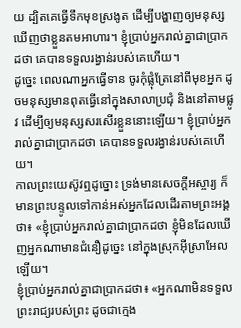យ ដ្បិតគេធ្វើទឹកមុខស្រងូត ដើម្បីបង្ហាញឲ្យមនុស្សឃើញថាខ្លួនតមអាហារ។ ខ្ញុំប្រាប់អ្នករាល់គ្នាជាប្រាកដថា គេបានទទួលរង្វាន់របស់គេហើយ។
ដូច្នេះ ពេលណាអ្នកធ្វើទាន ចូរកុំផ្លុំត្រែនៅពីមុខអ្នក ដូចមនុស្សមានពុតធ្វើនៅក្នុងសាលាប្រជុំ និងនៅតាមផ្លូវ ដើម្បីឲ្យមនុស្សសរសើរខ្លួននោះឡើយ។ ខ្ញុំប្រាប់អ្នករាល់គ្នាជាប្រាកដថា គេបានទទួលរង្វាន់របស់គេហើយ។
កាលព្រះយេស៊ូវឮដូច្នោះ ទ្រង់មានសេចក្តីអស្ចារ្យ ក៏មានព្រះបន្ទូលទៅកាន់អស់អ្នកដែលដើរតាមព្រះអង្គថា៖ «ខ្ញុំប្រាប់អ្នករាល់គ្នាជាប្រាកដថា ខ្ញុំមិនដែលឃើញអ្នកណាមានជំនឿដូច្នេះ នៅក្នុងស្រុកអ៊ីស្រាអែលឡើយ។
ខ្ញុំប្រាប់អ្នករាល់គ្នាជាប្រាកដថា៖ «អ្នកណាមិនទទួលព្រះរាជ្យរបស់ព្រះ ដូចជាក្មេង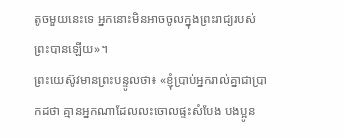តូចមួយនេះទេ អ្នកនោះមិនអាចចូលក្នុងព្រះរាជ្យរបស់ព្រះបានឡើយ»។
ព្រះយេស៊ូវមានព្រះបន្ទូលថា៖ «ខ្ញុំប្រាប់អ្នករាល់គ្នាជាប្រាកដថា គ្មានអ្នកណាដែលលះចោលផ្ទះសំបែង បងប្អូន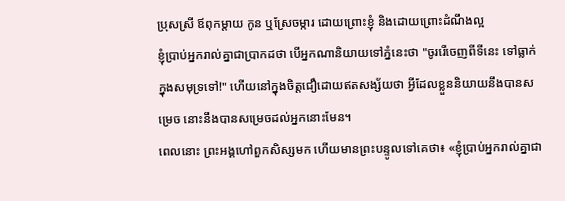ប្រុសស្រី ឪពុកម្តាយ កូន ឬស្រែចម្ការ ដោយព្រោះខ្ញុំ និងដោយព្រោះដំណឹងល្អ
ខ្ញុំប្រាប់អ្នករាល់គ្នាជាប្រាកដថា បើអ្នកណានិយាយទៅភ្នំនេះថា "ចូររើចេញពីទីនេះ ទៅធ្លាក់ក្នុងសមុទ្រទៅ!" ហើយនៅក្នុងចិត្តជឿដោយឥតសង្ស័យថា អ្វីដែលខ្លួននិយាយនឹងបានសម្រេច នោះនឹងបានសម្រេចដល់អ្នកនោះមែន។
ពេលនោះ ព្រះអង្គហៅពួកសិស្សមក ហើយមានព្រះបន្ទូលទៅគេថា៖ «ខ្ញុំបា្រប់អ្នករាល់គ្នាជា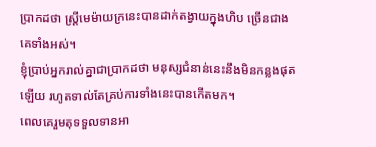ប្រាកដថា ស្ត្រីមេម៉ាយក្រនេះបានដាក់តង្វាយក្នុងហិប ច្រើនជាងគេទាំងអស់។
ខ្ញុំប្រាប់អ្នករាល់គ្នាជាប្រាកដថា មនុស្សជំនាន់នេះនឹងមិនកន្លងផុតឡើយ រហូតទាល់តែគ្រប់ការទាំងនេះបានកើតមក។
ពេលគេរួមតុទទួលទានអា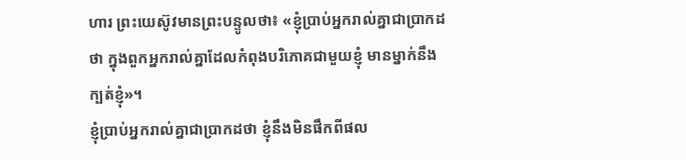ហារ ព្រះយេស៊ូវមានព្រះបន្ទូលថា៖ «ខ្ញុំប្រាប់អ្នករាល់គ្នាជាប្រាកដថា ក្នុងពួកអ្នករាល់គ្នាដែលកំពុងបរិភោគជាមួយខ្ញុំ មានម្នាក់នឹងក្បត់ខ្ញុំ»។
ខ្ញុំប្រាប់អ្នករាល់គ្នាជាប្រាកដថា ខ្ញុំនឹងមិនផឹកពីផល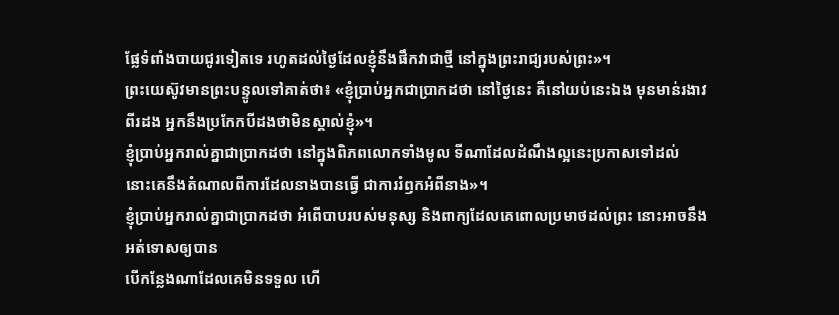ផ្លែទំពាំងបាយជូរទៀតទេ រហូតដល់ថ្ងៃដែលខ្ញុំនឹងផឹកវាជាថ្មី នៅក្នុងព្រះរាជ្យរបស់ព្រះ»។
ព្រះយេស៊ូវមានព្រះបន្ទូលទៅគាត់ថា៖ «ខ្ញុំប្រាប់អ្នកជាប្រាកដថា នៅថ្ងៃនេះ គឺនៅយប់នេះឯង មុនមាន់រងាវពីរដង អ្នកនឹងប្រកែកបីដងថាមិនស្គាល់ខ្ញុំ»។
ខ្ញុំប្រាប់អ្នករាល់គ្នាជាប្រាកដថា នៅក្នុងពិភពលោកទាំងមូល ទីណាដែលដំណឹងល្អនេះប្រកាសទៅដល់ នោះគេនឹងតំណាលពីការដែលនាងបានធ្វើ ជាការរំឭកអំពីនាង»។
ខ្ញុំប្រាប់អ្នករាល់គ្នាជាប្រាកដថា អំពើបាបរបស់មនុស្ស និងពាក្យដែលគេពោលប្រមាថដល់ព្រះ នោះអាចនឹងអត់ទោសឲ្យបាន
បើកន្លែងណាដែលគេមិនទទួល ហើ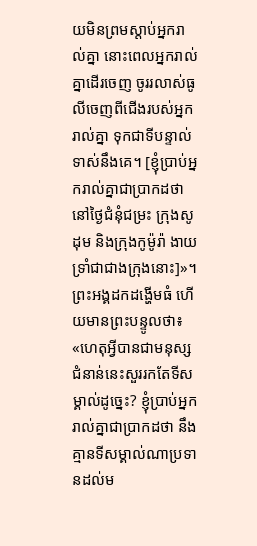យមិនព្រមស្តាប់អ្នករាល់គ្នា នោះពេលអ្នករាល់គ្នាដើរចេញ ចូររលាស់ធូលីចេញពីជើងរបស់អ្នករាល់គ្នា ទុកជាទីបន្ទាល់ទាស់នឹងគេ។ [ខ្ញុំប្រាប់អ្នករាល់គ្នាជាប្រាកដថា នៅថ្ងៃជំនុំជម្រះ ក្រុងសូដុម និងក្រុងកូម៉ូរ៉ា ងាយទ្រាំជាជាងក្រុងនោះ]»។
ព្រះអង្គដកដង្ហើមធំ ហើយមានព្រះបន្ទូលថា៖ «ហេតុអ្វីបានជាមនុស្សជំនាន់នេះសួររកតែទីសម្គាល់ដូច្នេះ? ខ្ញុំប្រាប់អ្នករាល់គ្នាជាប្រាកដថា នឹងគ្មានទីសម្គាល់ណាប្រទានដល់ម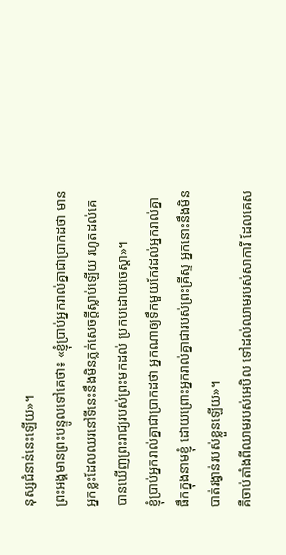នុស្សជំនាន់នេះឡើយ»។
ព្រះអង្គមានព្រះបន្ទូលទៅគេថា៖ «ខ្ញុំប្រាប់អ្នករាល់គ្នាជាប្រាកដថា មានអ្នកខ្លះដែលឈរនៅទីនេះនឹងមិនភ្លក់សេចក្តីស្លាប់ឡើយ រហូតដល់គេបានឃើញព្រះរាជ្យរបស់ព្រះមកដល់ ប្រកបដោយចេស្តា»។
ខ្ញុំប្រាប់អ្នករាល់គ្នាជាប្រាកដថា អ្នកណាឲ្យទឹកមួយកែវដល់អ្នករាល់គ្នាផឹកក្នុងនាមខ្ញុំ ដោយព្រោះអ្នករាល់គ្នាជារបស់ព្រះគ្រីស្ទ អ្នកនោះនឹងមិនបាត់រង្វាន់របស់ខ្លួនឡើយ»។
គឺចាប់តាំងពីឈាមរបស់អេបិល ទៅដល់ឈាមរបស់សាការី ដែលគេស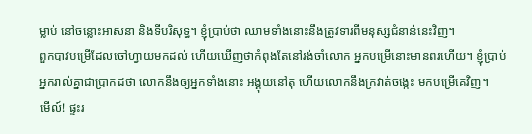ម្លាប់ នៅចន្លោះអាសនា និងទីបរិសុទ្ធ។ ខ្ញុំប្រាប់ថា ឈាមទាំងនោះនឹងត្រូវទារពីមនុស្សជំនាន់នេះវិញ។
ពួកបាវបម្រើដែលចៅហ្វាយមកដល់ ហើយឃើញថាកំពុងតែនៅរង់ចាំលោក អ្នកបម្រើនោះមានពរហើយ។ ខ្ញុំប្រាប់អ្នករាល់គ្នាជាប្រាកដថា លោកនឹងឲ្យអ្នកទាំងនោះ អង្គុយនៅតុ ហើយលោកនឹងក្រវាត់ចង្កេះ មកបម្រើគេវិញ។
មើល៍! ផ្ទះរ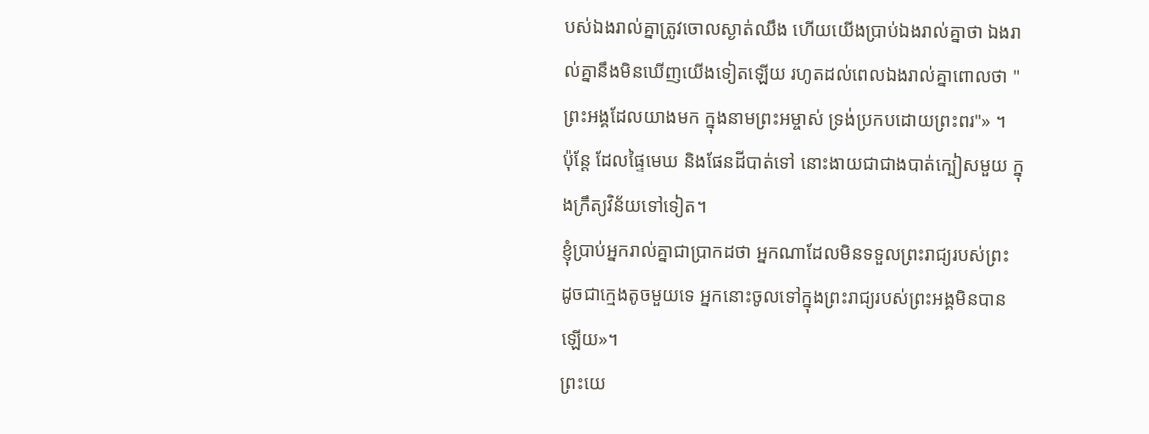បស់ឯងរាល់គ្នាត្រូវចោលស្ងាត់ឈឹង ហើយយើងប្រាប់ឯងរាល់គ្នាថា ឯងរាល់គ្នានឹងមិនឃើញយើងទៀតឡើយ រហូតដល់ពេលឯងរាល់គ្នាពោលថា "ព្រះអង្គដែលយាងមក ក្នុងនាមព្រះអម្ចាស់ ទ្រង់ប្រកបដោយព្រះពរ"» ។
ប៉ុន្តែ ដែលផ្ទៃមេឃ និងផែនដីបាត់ទៅ នោះងាយជាជាងបាត់ក្បៀសមួយ ក្នុងក្រឹត្យវិន័យទៅទៀត។
ខ្ញុំប្រាប់អ្នករាល់គ្នាជាប្រាកដថា អ្នកណាដែលមិនទទួលព្រះរាជ្យរបស់ព្រះ ដូចជាក្មេងតូចមួយទេ អ្នកនោះចូលទៅក្នុងព្រះរាជ្យរបស់ព្រះអង្គមិនបានឡើយ»។
ព្រះយេ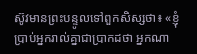ស៊ូវមានព្រះបន្ទូលទៅពួកសិស្សថា៖ «ខ្ញុំប្រាប់អ្នករាល់គ្នាជាប្រាកដថា អ្នកណា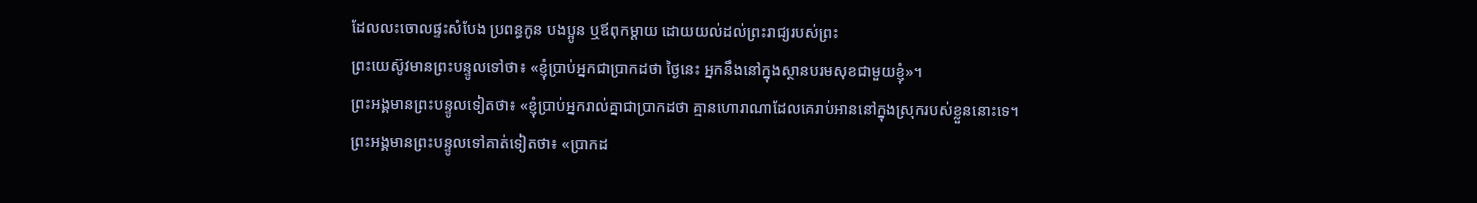ដែលលះចោលផ្ទះសំបែង ប្រពន្ធកូន បងប្អូន ឬឪពុកម្តាយ ដោយយល់ដល់ព្រះរាជ្យរបស់ព្រះ
ព្រះយេស៊ូវមានព្រះបន្ទូលទៅថា៖ «ខ្ញុំប្រាប់អ្នកជាប្រាកដថា ថ្ងៃនេះ អ្នកនឹងនៅក្នុងស្ថានបរមសុខជាមួយខ្ញុំ»។
ព្រះអង្គមានព្រះបន្ទូលទៀតថា៖ «ខ្ញុំប្រាប់អ្នករាល់គ្នាជាប្រាកដថា គ្មានហោរាណាដែលគេរាប់អាននៅក្នុងស្រុករបស់ខ្លួននោះទេ។
ព្រះអង្គមានព្រះបន្ទូលទៅគាត់ទៀតថា៖ «ប្រាកដ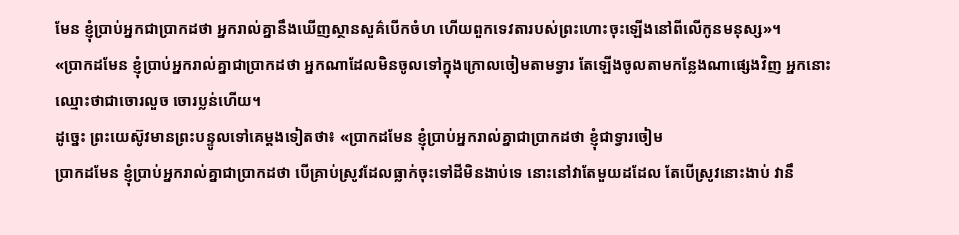មែន ខ្ញុំប្រាប់អ្នកជាប្រាកដថា អ្នករាល់គ្នានឹងឃើញស្ថានសួគ៌បើកចំហ ហើយពួកទេវតារបស់ព្រះហោះចុះឡើងនៅពីលើកូនមនុស្ស»។
«ប្រាកដមែន ខ្ញុំប្រាប់អ្នករាល់គ្នាជាប្រាកដថា អ្នកណាដែលមិនចូលទៅក្នុងក្រោលចៀមតាមទ្វារ តែឡើងចូលតាមកន្លែងណាផ្សេងវិញ អ្នកនោះឈ្មោះថាជាចោរលួច ចោរប្លន់ហើយ។
ដូច្នេះ ព្រះយេស៊ូវមានព្រះបន្ទូលទៅគេម្តងទៀតថា៖ «ប្រាកដមែន ខ្ញុំប្រាប់អ្នករាល់គ្នាជាប្រាកដថា ខ្ញុំជាទ្វារចៀម
ប្រាកដមែន ខ្ញុំប្រាប់អ្នករាល់គ្នាជាប្រាកដថា បើគ្រាប់ស្រូវដែលធ្លាក់ចុះទៅដីមិនងាប់ទេ នោះនៅវាតែមួយដដែល តែបើស្រូវនោះងាប់ វានឹ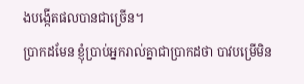ងបង្កើតផលបានជាច្រើន។
ប្រាកដមែន ខ្ញុំប្រាប់អ្នករាល់គ្នាជាប្រាកដថា បាវបម្រើមិន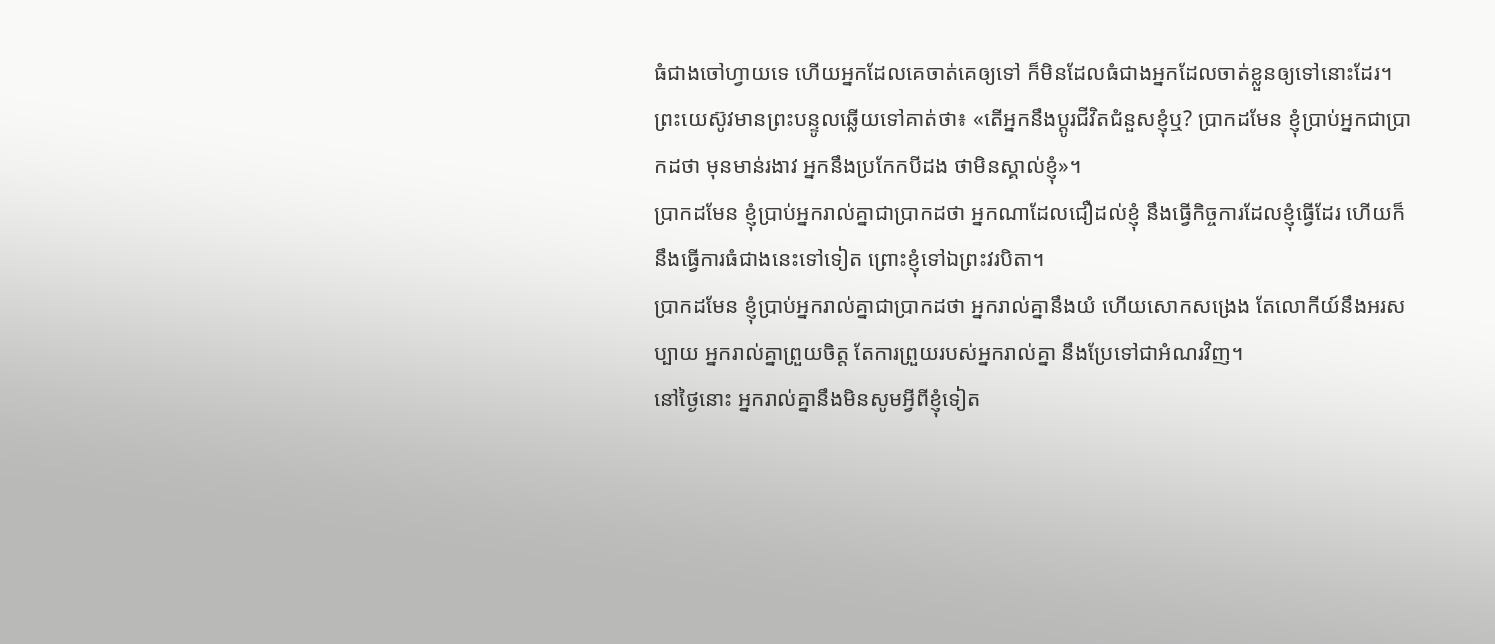ធំជាងចៅហ្វាយទេ ហើយអ្នកដែលគេចាត់គេឲ្យទៅ ក៏មិនដែលធំជាងអ្នកដែលចាត់ខ្លួនឲ្យទៅនោះដែរ។
ព្រះយេស៊ូវមានព្រះបន្ទូលឆ្លើយទៅគាត់ថា៖ «តើអ្នកនឹងប្តូរជីវិតជំនួសខ្ញុំឬ? ប្រាកដមែន ខ្ញុំប្រាប់អ្នកជាប្រាកដថា មុនមាន់រងាវ អ្នកនឹងប្រកែកបីដង ថាមិនស្គាល់ខ្ញុំ»។
ប្រាកដមែន ខ្ញុំប្រាប់អ្នករាល់គ្នាជាប្រាកដថា អ្នកណាដែលជឿដល់ខ្ញុំ នឹងធ្វើកិច្ចការដែលខ្ញុំធ្វើដែរ ហើយក៏នឹងធ្វើការធំជាងនេះទៅទៀត ព្រោះខ្ញុំទៅឯព្រះវរបិតា។
ប្រាកដមែន ខ្ញុំប្រាប់អ្នករាល់គ្នាជាប្រាកដថា អ្នករាល់គ្នានឹងយំ ហើយសោកសង្រេង តែលោកីយ៍នឹងអរសប្បាយ អ្នករាល់គ្នាព្រួយចិត្ត តែការព្រួយរបស់អ្នករាល់គ្នា នឹងប្រែទៅជាអំណរវិញ។
នៅថ្ងៃនោះ អ្នករាល់គ្នានឹងមិនសូមអ្វីពីខ្ញុំទៀត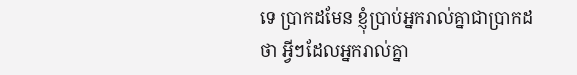ទេ ប្រាកដមែន ខ្ញុំប្រាប់អ្នករាល់គ្នាជាប្រាកដថា អ្វីៗដែលអ្នករាល់គ្នា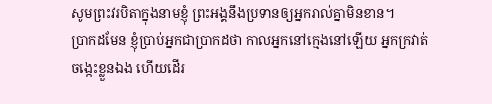សូមព្រះវរបិតាក្នុងនាមខ្ញុំ ព្រះអង្គនឹងប្រទានឲ្យអ្នករាល់គ្នាមិនខាន។
ប្រាកដមែន ខ្ញុំប្រាប់អ្នកជាប្រាកដថា កាលអ្នកនៅក្មេងនៅឡើយ អ្នកក្រវាត់ចង្កេះខ្លួនឯង ហើយដើរ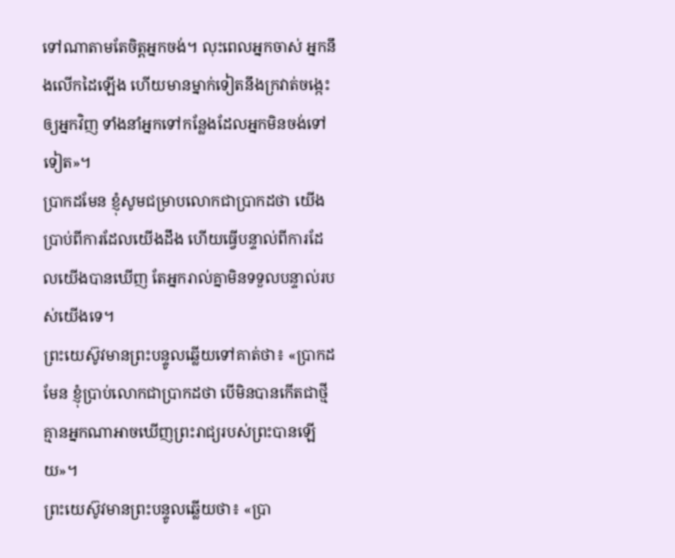ទៅណាតាមតែចិត្តអ្នកចង់។ លុះពេលអ្នកចាស់ អ្នកនឹងលើកដៃឡើង ហើយមានម្នាក់ទៀតនឹងក្រវាត់ចង្កេះឲ្យអ្នកវិញ ទាំងនាំអ្នកទៅកន្លែងដែលអ្នកមិនចង់ទៅទៀត»។
ប្រាកដមែន ខ្ញុំសូមជម្រាបលោកជាប្រាកដថា យើងប្រាប់ពីការដែលយើងដឹង ហើយធ្វើបន្ទាល់ពីការដែលយើងបានឃើញ តែអ្នករាល់គ្នាមិនទទួលបន្ទាល់របស់យើងទេ។
ព្រះយេស៊ូវមានព្រះបន្ទូលឆ្លើយទៅគាត់ថា៖ «ប្រាកដមែន ខ្ញុំប្រាប់លោកជាប្រាកដថា បើមិនបានកើតជាថ្មី គ្មានអ្នកណាអាចឃើញព្រះរាជ្យរបស់ព្រះបានឡើយ»។
ព្រះយេស៊ូវមានព្រះបន្ទូលឆ្លើយថា៖ «ប្រា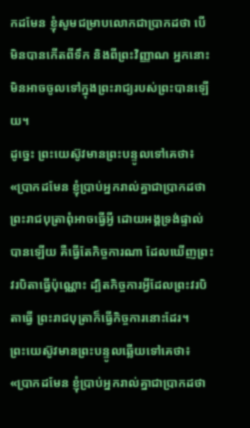កដមែន ខ្ញុំសូមជម្រាបលោកជាប្រាកដថា បើមិនបានកើតពីទឹក និងពីព្រះវិញ្ញាណ អ្នកនោះមិនអាចចូលទៅក្នុងព្រះរាជ្យរបស់ព្រះបានឡើយ។
ដូច្នេះ ព្រះយេស៊ូវមានព្រះបន្ទូលទៅគេថា៖ «ប្រាកដមែន ខ្ញុំប្រាប់អ្នករាល់គ្នាជាប្រាកដថា ព្រះរាជបុត្រាពុំអាចធ្វើអ្វី ដោយអង្គទ្រង់ផ្ទាល់បានឡើយ គឺធ្វើតែកិច្ចការណា ដែលឃើញព្រះវរបិតាធ្វើប៉ុណ្ណោះ ដ្បិតកិច្ចការអ្វីដែលព្រះវរបិតាធ្វើ ព្រះរាជបុត្រាក៏ធ្វើកិច្ចការនោះដែរ។
ព្រះយេស៊ូវមានព្រះបន្ទូលឆ្លើយទៅគេថា៖ «ប្រាកដមែន ខ្ញុំប្រាប់អ្នករាល់គ្នាជាប្រាកដថា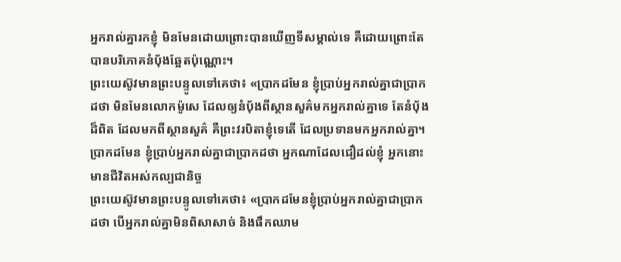អ្នករាល់គ្នារកខ្ញុំ មិនមែនដោយព្រោះបានឃើញទីសម្គាល់ទេ គឺដោយព្រោះតែបានបរិភោគនំបុ័ងឆ្អែតប៉ុណ្ណោះ។
ព្រះយេស៊ូវមានព្រះបន្ទូលទៅគេថា៖ «ប្រាកដមែន ខ្ញុំប្រាប់អ្នករាល់គ្នាជាប្រាកដថា មិនមែនលោកម៉ូសេ ដែលឲ្យនំបុ័ងពីស្ថានសួគ៌មកអ្នករាល់គ្នាទេ តែនំបុ័ងដ៏ពិត ដែលមកពីស្ថានសួគ៌ គឺព្រះវរបិតាខ្ញុំទេតើ ដែលប្រទានមកអ្នករាល់គ្នា។
ប្រាកដមែន ខ្ញុំប្រាប់អ្នករាល់គ្នាជាប្រាកដថា អ្នកណាដែលជឿដល់ខ្ញុំ អ្នកនោះមានជីវិតអស់កល្បជានិច្ច
ព្រះយេស៊ូវមានព្រះបន្ទូលទៅគេថា៖ «ប្រាកដមែនខ្ញុំប្រាប់អ្នករាល់គ្នាជាប្រាកដថា បើអ្នករាល់គ្នាមិនពិសាសាច់ និងផឹកឈាម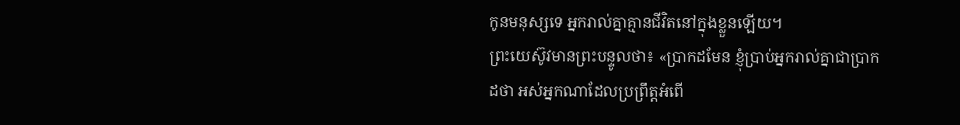កូនមនុស្សទេ អ្នករាល់គ្នាគ្មានជីវិតនៅក្នុងខ្លួនឡើយ។
ព្រះយេស៊ូវមានព្រះបន្ទូលថា៖ «ប្រាកដមែន ខ្ញុំប្រាប់អ្នករាល់គ្នាជាប្រាកដថា អស់អ្នកណាដែលប្រព្រឹត្តអំពើ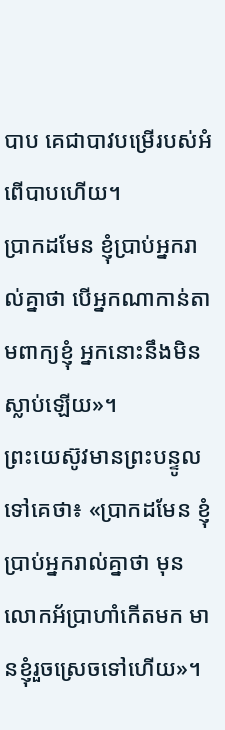បាប គេជាបាវបម្រើរបស់អំពើបាបហើយ។
ប្រាកដមែន ខ្ញុំប្រាប់អ្នករាល់គ្នាថា បើអ្នកណាកាន់តាមពាក្យខ្ញុំ អ្នកនោះនឹងមិនស្លាប់ឡើយ»។
ព្រះយេស៊ូវមានព្រះបន្ទូលទៅគេថា៖ «ប្រាកដមែន ខ្ញុំប្រាប់អ្នករាល់គ្នាថា មុនលោកអ័ប្រាហាំកើតមក មានខ្ញុំរួចស្រេចទៅហើយ»។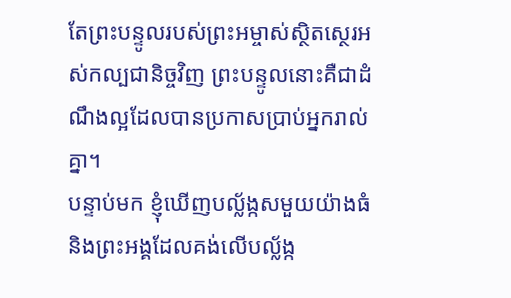តែព្រះបន្ទូលរបស់ព្រះអម្ចាស់ស្ថិតស្ថេរអស់កល្បជានិច្ចវិញ ព្រះបន្ទូលនោះគឺជាដំណឹងល្អដែលបានប្រកាសប្រាប់អ្នករាល់គ្នា។
បន្ទាប់មក ខ្ញុំឃើញបល្ល័ង្កសមួយយ៉ាងធំ និងព្រះអង្គដែលគង់លើបល្ល័ង្ក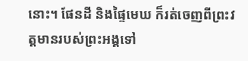នោះ។ ផែនដី និងផ្ទៃមេឃ ក៏រត់ចេញពីព្រះវត្តមានរបស់ព្រះអង្គទៅ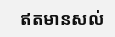ឥតមានសល់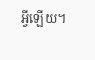អ្វីឡើយ។